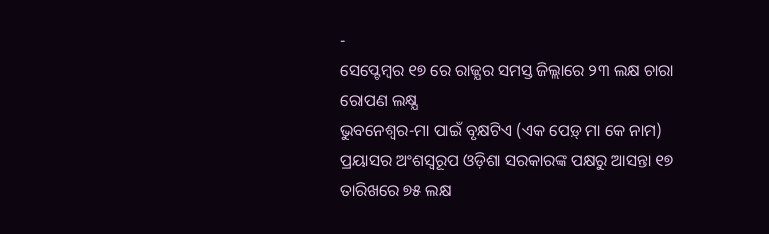-
ସେପ୍ଟେମ୍ବର ୧୭ ରେ ରାଜ୍ଯର ସମସ୍ତ ଜିଲ୍ଲାରେ ୨୩ ଲକ୍ଷ ଚାରା ରୋପଣ ଲକ୍ଷ୍ଯ
ଭୁବନେଶ୍ୱର-ମା ପାଇଁ ବୃକ୍ଷଟିଏ (ଏକ ପେଡ଼୍ ମା କେ ନାମ) ପ୍ରୟାସର ଅଂଶସ୍ୱରୂପ ଓଡ଼ିଶା ସରକାରଙ୍କ ପକ୍ଷରୁ ଆସନ୍ତା ୧୭ ତାରିଖରେ ୭୫ ଲକ୍ଷ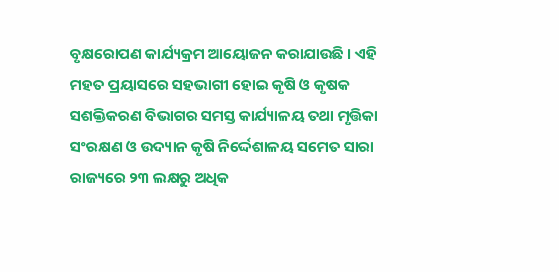ବୃକ୍ଷରୋପଣ କାର୍ଯ୍ୟକ୍ରମ ଆୟୋଜନ କରାଯାଉଛି । ଏହି ମହତ ପ୍ରୟାସରେ ସହଭାଗୀ ହୋଇ କୃଷି ଓ କୃଷକ ସଶକ୍ତିକରଣ ବିଭାଗର ସମସ୍ତ କାର୍ଯ୍ୟାଳୟ ତଥା ମୃତ୍ତିକା ସଂରକ୍ଷଣ ଓ ଉଦ୍ୟାନ କୃଷି ନିର୍ଦ୍ଦେଶାଳୟ ସମେତ ସାରା ରାଜ୍ୟରେ ୨୩ ଲକ୍ଷରୁ ଅଧିକ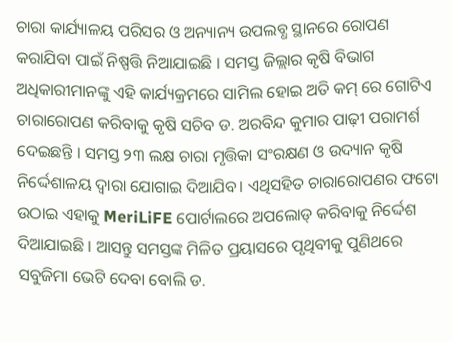ଚାରା କାର୍ଯ୍ୟାଳୟ ପରିସର ଓ ଅନ୍ୟାନ୍ୟ ଉପଲବ୍ଧ ସ୍ଥାନରେ ରୋପଣ କରାଯିବା ପାଇଁ ନିଷ୍ପତ୍ତି ନିଆଯାଇଛି । ସମସ୍ତ ଜିଲ୍ଲାର କୃଷି ବିଭାଗ ଅଧିକାରୀମାନଙ୍କୁ ଏହି କାର୍ଯ୍ୟକ୍ରମରେ ସାମିଲ ହୋଇ ଅତି କମ୍ ରେ ଗୋଟିଏ ଚାରାରୋପଣ କରିବାକୁ କୃଷି ସଚିବ ଡ. ଅରବିନ୍ଦ କୁମାର ପାଢ଼ୀ ପରାମର୍ଶ ଦେଇଛନ୍ତି । ସମସ୍ତ ୨୩ ଲକ୍ଷ ଚାରା ମୃତ୍ତିକା ସଂରକ୍ଷଣ ଓ ଉଦ୍ୟାନ କୃଷି ନିର୍ଦ୍ଦେଶାଳୟ ଦ୍ୱାରା ଯୋଗାଇ ଦିଆଯିବ। ଏଥିସହିତ ଚାରାରୋପଣର ଫଟୋ ଉଠାଇ ଏହାକୁ MeriLiFE ପୋର୍ଟାଲରେ ଅପଲୋଡ୍ କରିବାକୁ ନିର୍ଦ୍ଦେଶ ଦିଆଯାଇଛି । ଆସନ୍ତୁ ସମସ୍ତଙ୍କ ମିଳିତ ପ୍ରୟାସରେ ପୃଥିବୀକୁ ପୁଣିଥରେ ସବୁଜିମା ଭେଟି ଦେବା ବୋଲି ଡ.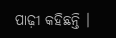ପାଢ଼ୀ କହିଛନ୍ତି ।